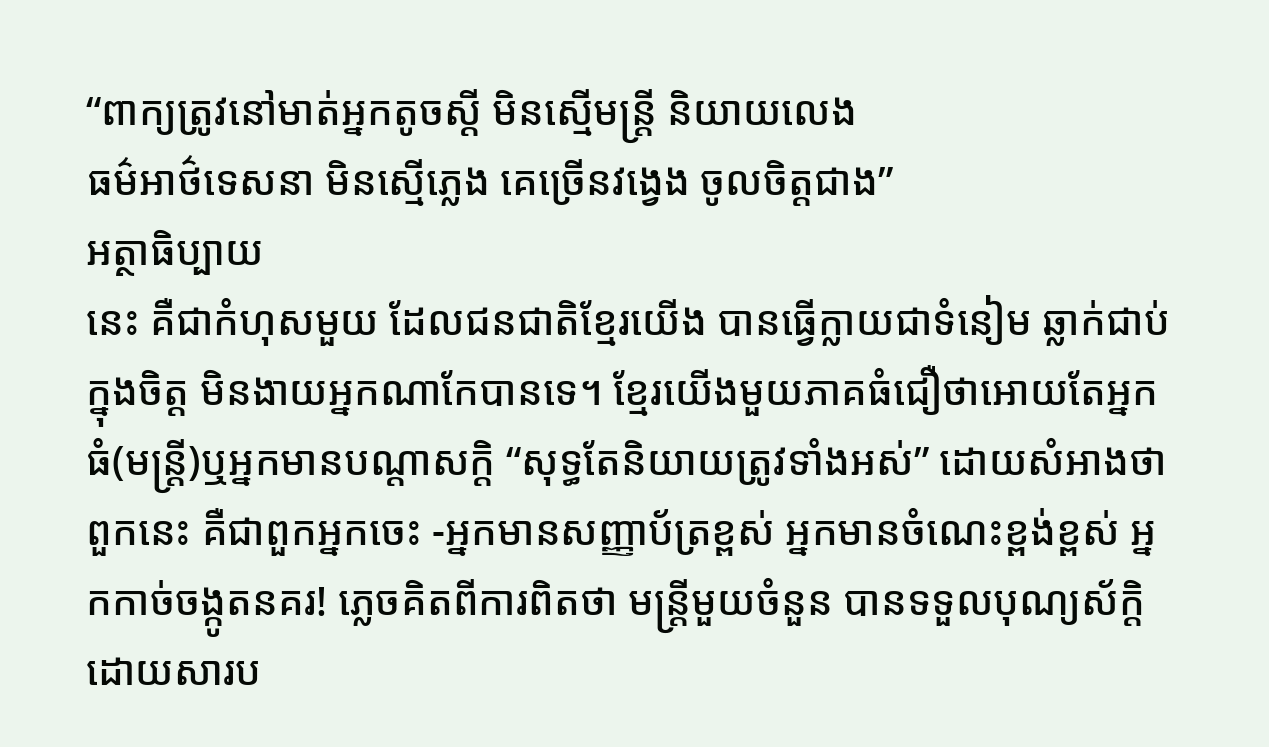“ពាក្យត្រូវនៅមាត់អ្នកតូចស្តី មិនស្មើមន្ត្រី និយាយលេង
ធម៌អាថ៌ទេសនា មិនស្មើភ្លេង គេច្រើនវង្វេង ចូលចិត្តជាង”
អត្ថាធិប្បាយ
នេះ គឺជាកំហុសមួយ ដែលជនជាតិខ្មែរយើង បានធ្វើក្លាយជាទំនៀម ឆ្លាក់ជាប់ក្នុងចិត្ត មិនងាយអ្នកណាកែបានទេ។ ខ្មែរយើងមួយភាគធំជឿថាអោយតែអ្នកធំ(មន្ត្រី)ឬអ្នកមានបណ្តាសក្តិ “សុទ្ធតែនិយាយត្រូវទាំងអស់” ដោយសំអាងថាពួកនេះ គឺជាពួកអ្នកចេះ -អ្នកមានសញ្ញាប័ត្រខ្ពស់ អ្នកមានចំណេះខ្ពង់ខ្ពស់ អ្នកកាច់ចង្កូតនគរ! ភ្លេចគិតពីការពិតថា មន្ត្រីមួយចំនួន បានទទួលបុណ្យស័ក្តិដោយសារប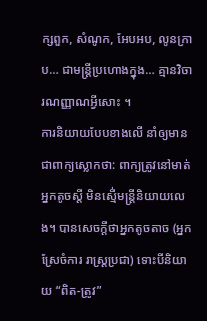ក្សពួក, សំណូក, អែបអប, លូនក្រាប… ជាមន្ត្រីប្រហោងក្នុង… គ្មានវិចារណញ្ញាណអ្វីសោះ ។
ការនិយាយបែបខាងលើ នាំឲ្យមានជាពាក្យស្លោកថា: ពាក្យត្រូវនៅមាត់អ្នកតូចស្តី មិនស្មើ់មន្ត្រីនិយាយលេង។ បានសេចក្តីថាអ្នកតូចតាច (អ្នកស្រែចំការ រាស្ត្រប្រជា) ទោះបីនិយាយ “ពិត-ត្រូវ”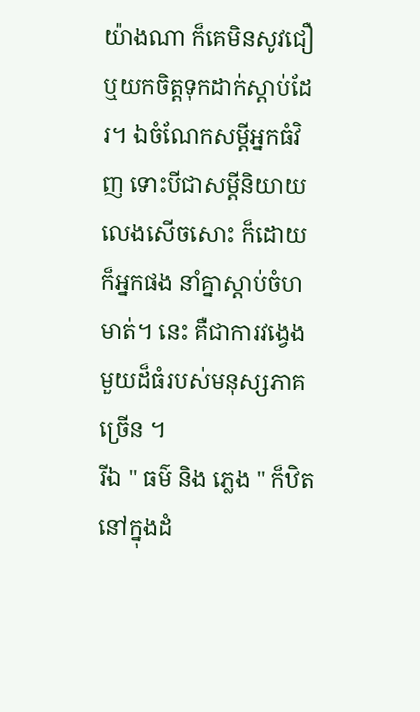យ៉ាងណា ក៏គេមិនសូវជឿ ឬយកចិត្តទុកដាក់ស្តាប់ដែរ។ ឯចំណែកសម្តីអ្នកធំវិញ ទោះបីជាសម្តីនិយាយលេងសើចសោះ ក៏ដោយក៏អ្នកផង នាំគ្នាស្តាប់ចំហមាត់។ នេះ គឺជាការវង្វេងមួយដ៏ធំរបស់មនុស្សភាគច្រើន ។
រីឯ " ធម៌ និង ភ្លេង " ក៏ឋិតនៅក្នុងដំ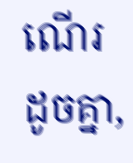ណើរដូចគ្នា,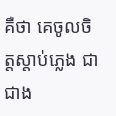គឺថា គេចូលចិត្តស្តាប់ភ្លេង ជាជាង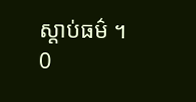ស្តាប់ធម៌ ។
0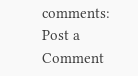comments:
Post a Comment